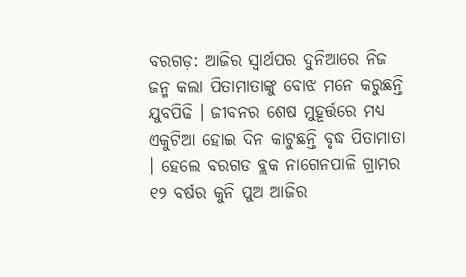ବରଗଡ଼: ଆଜିର ସ୍ଵାର୍ଥପର ଦୁନିଆରେ ନିଜ ଜନ୍ମ କଲା ପିତାମାତାଙ୍କୁ ବୋଝ ମନେ କରୁଛନ୍ତି ଯୁବପିଢି । ଜୀବନର ଶେଷ ମୁହୂର୍ତ୍ତରେ ମଧ୍ୟ ଏକୁଟିଆ ହୋଇ ଦିନ କାଟୁଛନ୍ତି ବୃଦ୍ଧ ପିତାମାତା । ହେଲେ ବରଗଡ ବ୍ଲକ ନାଗେନପାଳି ଗ୍ରାମର ୧୨ ବର୍ଷର କୁନି ପୁଅ ଆଜିର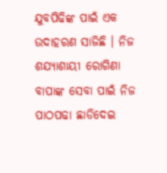ଯୁବପିଢିଙ୍କ ପାଇଁ ଏକ ଉଦାହରଣ ସାଜିଛି । ନିଜ ଶଯ୍ୟାଶାୟୀ ରୋଗିଣା ବାପାଙ୍କ ସେବା ପାଇଁ ନିଜ ପାଠପଢା ଛାଡିଦେଇ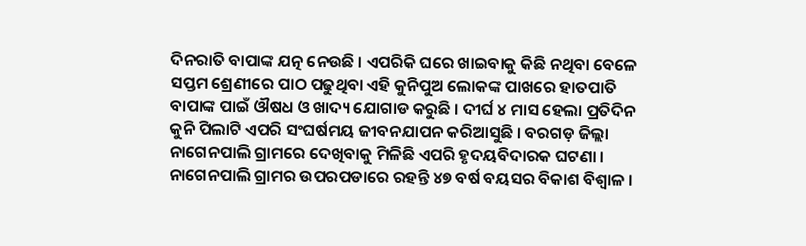ଦିନରାତି ବାପାଙ୍କ ଯତ୍ନ ନେଉଛି । ଏପରିକି ଘରେ ଖାଇବାକୁ କିଛି ନଥିବା ବେଳେ ସପ୍ତମ ଶ୍ରେଣୀରେ ପାଠ ପଢୁଥିବା ଏହି କୁନିପୁଅ ଲୋକଙ୍କ ପାଖରେ ହାତପାତି ବାପାଙ୍କ ପାଇଁ ଔଷଧ ଓ ଖାଦ୍ୟ ଯୋଗାଡ କରୁଛି । ଦୀର୍ଘ ୪ ମାସ ହେଲା ପ୍ରତିଦିନ କୁନି ପିଲାଟି ଏପରି ସଂଘର୍ଷମୟ ଜୀବନଯାପନ କରିଆସୁଛି । ବରଗଡ଼ ଜିଲ୍ଲା ନାଗେନପାଲି ଗ୍ରାମରେ ଦେଖିବାକୁ ମିଳିଛି ଏପରି ହୃଦୟବିଦାରକ ଘଟଣା ।
ନାଗେନପାଲି ଗ୍ରାମର ଉପରପଡାରେ ରହନ୍ତି ୪୭ ବର୍ଷ ବୟସର ବିକାଶ ବିଶ୍ଵାଳ ।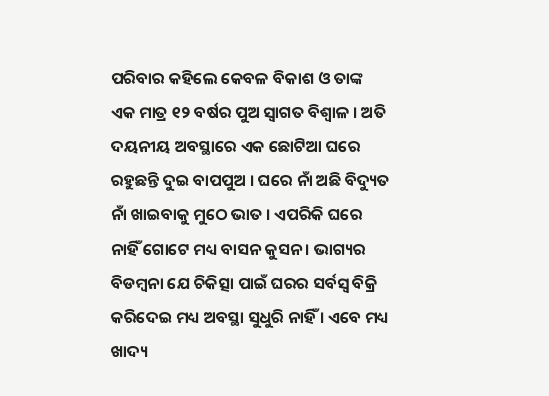ପରିବାର କହିଲେ କେବଳ ବିକାଶ ଓ ତାଙ୍କ ଏକ ମାତ୍ର ୧୨ ବର୍ଷର ପୁଅ ସ୍ଵାଗତ ବିଶ୍ଵାଳ । ଅତି ଦୟନୀୟ ଅବସ୍ଥାରେ ଏକ ଛୋଟିଆ ଘରେ ରହୁଛନ୍ତି ଦୁଇ ବାପପୁଅ । ଘରେ ନାଁ ଅଛି ବିଦ୍ୟୁତ ନାଁ ଖାଇବାକୁ ମୁଠେ ଭାତ । ଏପରିକି ଘରେ ନାହିଁ ଗୋଟେ ମଧ୍ୟ ବାସନ କୁସନ । ଭାଗ୍ୟର ବିଡମ୍ବନା ଯେ ଚିକିତ୍ସା ପାଇଁ ଘରର ସର୍ବସ୍ଵ ବିକ୍ରି କରିଦେଇ ମଧ୍ୟ ଅବସ୍ଥା ସୁଧୁରି ନାହିଁ । ଏବେ ମଧ୍ୟ ଖାଦ୍ୟ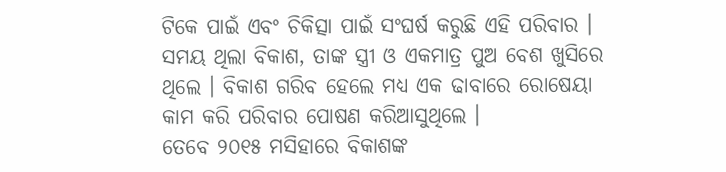ଟିକେ ପାଇଁ ଏବଂ ଚିକିତ୍ସା ପାଇଁ ସଂଘର୍ଷ କରୁଛି ଏହି ପରିବାର । ସମୟ ଥିଲା ବିକାଶ, ତାଙ୍କ ସ୍ତ୍ରୀ ଓ ଏକମାତ୍ର ପୁଅ ବେଶ ଖୁସିରେ ଥିଲେ । ବିକାଶ ଗରିବ ହେଲେ ମଧ୍ୟ ଏକ ଢାବାରେ ରୋଷେୟା କାମ କରି ପରିବାର ପୋଷଣ କରିଆସୁଥିଲେ ।
ତେବେ ୨୦୧୫ ମସିହାରେ ବିକାଶଙ୍କ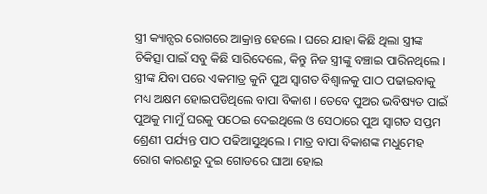ସ୍ତ୍ରୀ କ୍ୟାନ୍ସର ରୋଗରେ ଆକ୍ରାନ୍ତ ହେଲେ । ଘରେ ଯାହା କିଛି ଥିଲା ସ୍ତ୍ରୀଙ୍କ ଚିକିତ୍ସା ପାଇଁ ସବୁ କିଛି ସାରିଦେଲେ, କିନ୍ତୁ ନିଜ ସ୍ତ୍ରୀଙ୍କୁ ବଞ୍ଚାଇ ପାରିନଥିଲେ । ସ୍ତ୍ରୀଙ୍କ ଯିବା ପରେ ଏକମାତ୍ର କୁନି ପୁଅ ସ୍ଵାଗତ ବିଶ୍ଵାଳକୁ ପାଠ ପଢାଇବାକୁ ମଧ୍ୟ ଅକ୍ଷମ ହୋଇପଡିଥିଲେ ବାପା ବିକାଶ । ତେବେ ପୁଅର ଭବିଷ୍ୟତ ପାଇଁ ପୁଅକୁ ମାମୁଁ ଘରକୁ ପଠେଇ ଦେଇଥିଲେ ଓ ସେଠାରେ ପୁଅ ସ୍ଵାଗତ ସପ୍ତମ ଶ୍ରେଣୀ ପର୍ଯ୍ୟନ୍ତ ପାଠ ପଢିଆସୁଥିଲେ । ମାତ୍ର ବାପା ବିକାଶଙ୍କ ମଧୁମେହ ରୋଗ କାରଣରୁ ଦୁଇ ଗୋଡରେ ଘାଆ ହୋଇ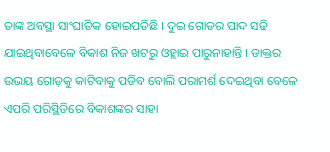ତାଙ୍କ ଅବସ୍ଥା ସାଂଘାତିକ ହୋଇପଡିଛି । ଦୁଇ ଗୋଡର ପାଦ ସଢି ଯାଇଥିବାବେଳେ ବିକାଶ ନିଜ ଖଟରୁ ଓହ୍ଲାଇ ପାରୁନାହାନ୍ତି । ଡାକ୍ତର ଉଭୟ ଗୋଡ଼କୁ କାଟିବାକୁ ପଡିବ ବୋଲି ପରାମର୍ଶ ଦେଇଥିବା ବେଳେ ଏପରି ପରିସ୍ଥିତିରେ ବିକାଶଙ୍କର ସାହା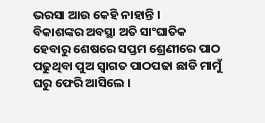ଭରସା ଆଉ କେହି ନାହାନ୍ତି ।
ବିକାଶଙ୍କର ଅବସ୍ଥା ଅତି ସାଂଘାତିକ ହେବାରୁ ଶେଷରେ ସପ୍ତମ ଶ୍ରେଣୀରେ ପାଠ ପଢୁଥିବା ପୁଅ ସ୍ଵାଗତ ପାଠପଢା ଛାଡି ମାମୁଁ ଘରୁ ଫେରି ଆସିଲେ ।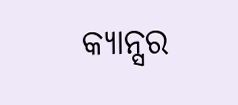କ୍ୟାନ୍ସର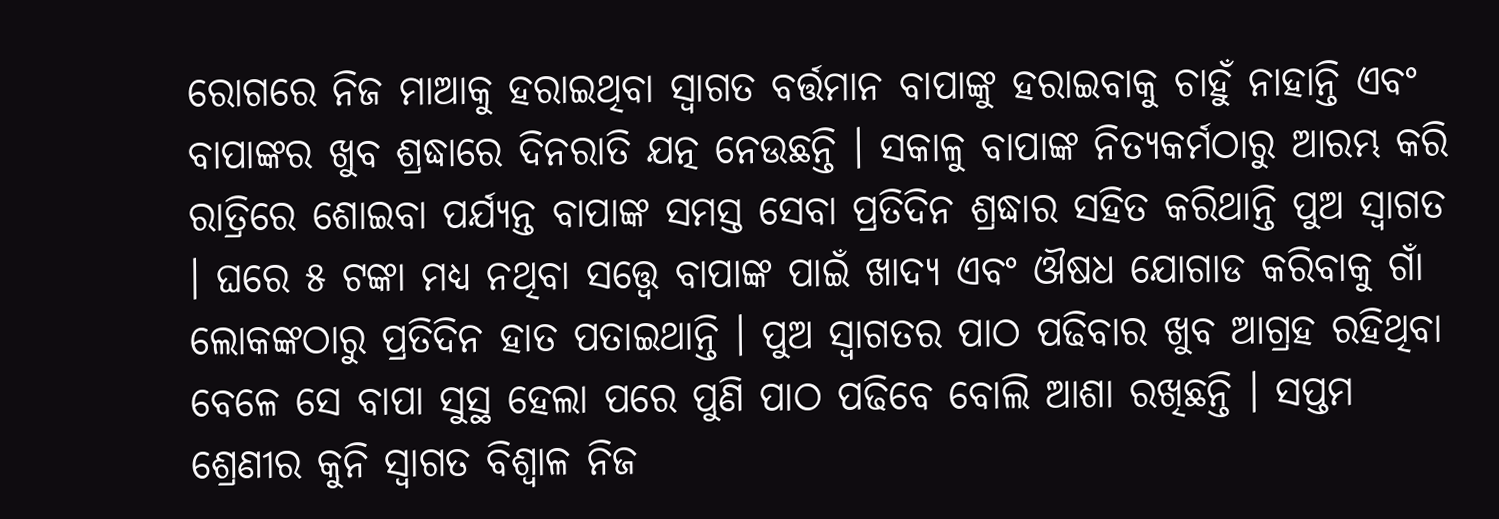ରୋଗରେ ନିଜ ମାଆକୁ ହରାଇଥିବା ସ୍ଵାଗତ ବର୍ତ୍ତମାନ ବାପାଙ୍କୁ ହରାଇବାକୁ ଚାହୁଁ ନାହାନ୍ତି ଏବଂ ବାପାଙ୍କର ଖୁବ ଶ୍ରଦ୍ଧାରେ ଦିନରାତି ଯତ୍ନ ନେଉଛନ୍ତି । ସକାଳୁ ବାପାଙ୍କ ନିତ୍ୟକର୍ମଠାରୁ ଆରମ୍ଭ କରି ରାତ୍ରିରେ ଶୋଇବା ପର୍ଯ୍ୟନ୍ତ ବାପାଙ୍କ ସମସ୍ତ ସେବା ପ୍ରତିଦିନ ଶ୍ରଦ୍ଧାର ସହିତ କରିଥାନ୍ତି ପୁଅ ସ୍ଵାଗତ । ଘରେ ୫ ଟଙ୍କା ମଧ୍ୟ ନଥିବା ସତ୍ତ୍ବେ ବାପାଙ୍କ ପାଇଁ ଖାଦ୍ୟ ଏବଂ ଔଷଧ ଯୋଗାଡ କରିବାକୁ ଗାଁ ଲୋକଙ୍କଠାରୁ ପ୍ରତିଦିନ ହାତ ପତାଇଥାନ୍ତି । ପୁଅ ସ୍ଵାଗତର ପାଠ ପଢିବାର ଖୁବ ଆଗ୍ରହ ରହିଥିବା ବେଳେ ସେ ବାପା ସୁସ୍ଥ ହେଲା ପରେ ପୁଣି ପାଠ ପଢିବେ ବୋଲି ଆଶା ରଖିଛନ୍ତି । ସପ୍ତମ ଶ୍ରେଣୀର କୁନି ସ୍ଵାଗତ ବିଶ୍ଵାଳ ନିଜ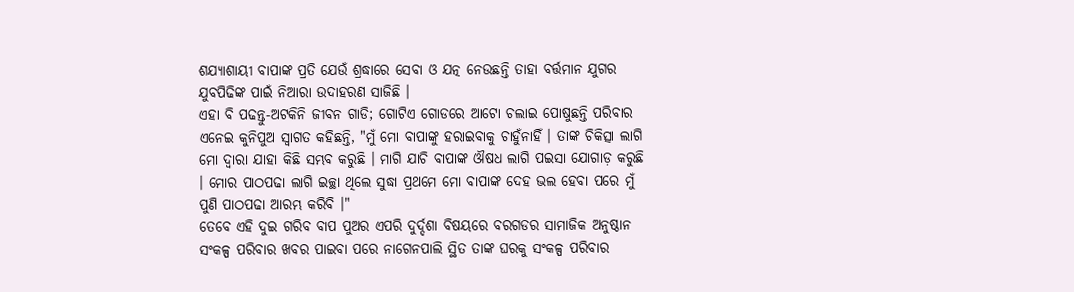ଶଯ୍ୟାଶାୟୀ ବାପାଙ୍କ ପ୍ରତି ଯେଉଁ ଶ୍ରଦ୍ଧାରେ ସେବା ଓ ଯତ୍ନ ନେଉଛନ୍ତି ତାହା ବର୍ତ୍ତମାନ ଯୁଗର ଯୁବପିଢିଙ୍କ ପାଇଁ ନିଆରା ଉଦାହରଣ ସାଜିଛି ।
ଏହା ବି ପଢନ୍ତୁ-ଅଟକିନି ଜୀବନ ଗାଡି; ଗୋଟିଏ ଗୋଡରେ ଆଟୋ ଚଲାଇ ପୋଷୁଛନ୍ତି ପରିବାର
ଏନେଇ କୁନିପୁଅ ସ୍ବାଗତ କହିଛନ୍ତି, "ମୁଁ ମୋ ବାପାଙ୍କୁ ହରାଇବାକୁ ଚାହୁଁନାହିଁ । ତାଙ୍କ ଚିକିତ୍ସା ଲାଗି ମୋ ଦ୍ବାରା ଯାହା କିଛି ସମ୍ଭବ କରୁଛି । ମାଗି ଯାଚି ବାପାଙ୍କ ଔଷଧ ଲାଗି ପଇସା ଯୋଗାଡ଼ କରୁଛି । ମୋର ପାଠପଢା ଲାଗି ଇଚ୍ଛା ଥିଲେ ସୁଦ୍ଧା ପ୍ରଥମେ ମୋ ବାପାଙ୍କ ଦେହ ଭଲ ହେବା ପରେ ମୁଁ ପୁଣି ପାଠପଢା ଆରମ୍ଭ କରିବି ।"
ତେବେ ଏହି ଦୁଇ ଗରିବ ବାପ ପୁଅର ଏପରି ଦୁର୍ଦ୍ଦଶା ବିଷୟରେ ବରଗଡର ସାମାଜିକ ଅନୁଷ୍ଠାନ ସଂକଳ୍ପ ପରିବାର ଖବର ପାଇବା ପରେ ନାଗେନପାଲି ସ୍ଥିତ ତାଙ୍କ ଘରକୁ ସଂକଳ୍ପ ପରିବାର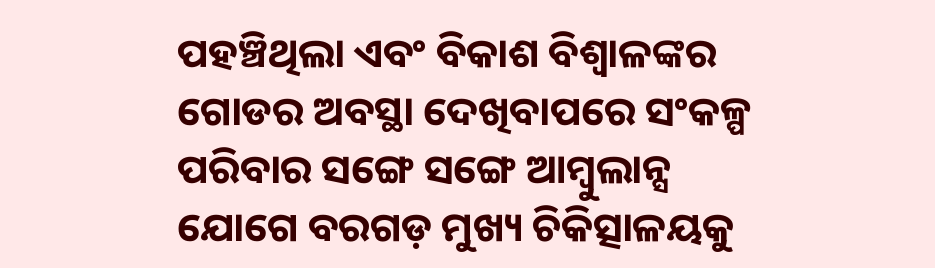ପହଞ୍ଚିଥିଲା ଏବଂ ବିକାଶ ବିଶ୍ଵାଳଙ୍କର ଗୋଡର ଅବସ୍ଥା ଦେଖିବାପରେ ସଂକଳ୍ପ ପରିବାର ସଙ୍ଗେ ସଙ୍ଗେ ଆମ୍ବୁଲାନ୍ସ ଯୋଗେ ବରଗଡ଼ ମୁଖ୍ୟ ଚିକିତ୍ସାଳୟକୁ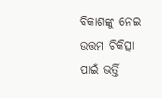ବିକାଶଙ୍କୁ ନେଇ ଉତ୍ତମ ଚିକିତ୍ସା ପାଇଁ ଭର୍ତ୍ତି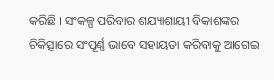କରିଛି । ସଂକଳ୍ପ ପରିବାର ଶଯ୍ୟାଶାୟୀ ବିକାଶଙ୍କର ଚିକିତ୍ସାରେ ସଂପୂର୍ଣ୍ଣ ଭାବେ ସହାୟତା କରିବାକୁ ଆଗେଇ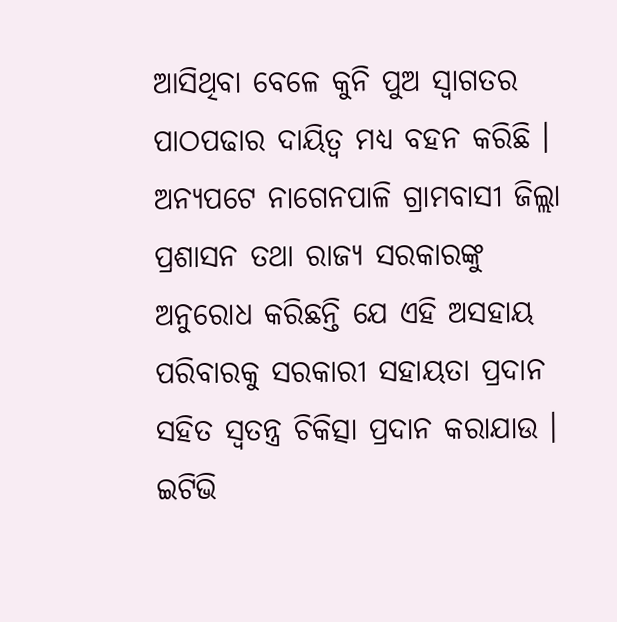ଆସିଥିବା ବେଳେ କୁନି ପୁଅ ସ୍ଵାଗତର ପାଠପଢାର ଦାୟିତ୍ଵ ମଧ୍ୟ ବହନ କରିଛି । ଅନ୍ୟପଟେ ନାଗେନପାଳି ଗ୍ରାମବାସୀ ଜିଲ୍ଲା ପ୍ରଶାସନ ତଥା ରାଜ୍ୟ ସରକାରଙ୍କୁ ଅନୁରୋଧ କରିଛନ୍ତି ଯେ ଏହି ଅସହାୟ ପରିବାରକୁ ସରକାରୀ ସହାୟତା ପ୍ରଦାନ ସହିତ ସ୍ଵତନ୍ତ୍ର ଚିକିତ୍ସା ପ୍ରଦାନ କରାଯାଉ ।
ଇଟିଭି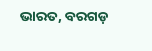ଭାରତ, ବରଗଡ଼